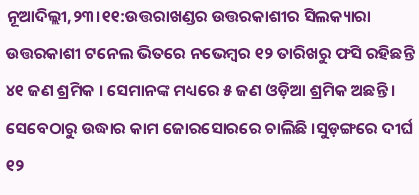ନୂଆଦିଲ୍ଲୀ,୨୩।୧୧:ଉତ୍ତରାଖଣ୍ଡର ଉତ୍ତରକାଶୀର ସିଲକ୍ୟାରା ଉତ୍ତରକାଶୀ ଟନେଲ ଭିତରେ ନଭେମ୍ବର ୧୨ ତାରିଖରୁ ଫସି ରହିଛନ୍ତି ୪୧ ଜଣ ଶ୍ରମିକ । ସେମାନଙ୍କ ମଧ୍ୟରେ ୫ ଜଣ ଓଡ଼ିଆ ଶ୍ରମିକ ଅଛନ୍ତି । ସେବେଠାରୁ ଉଦ୍ଧାର କାମ ଜୋରସୋରରେ ଚାଲିଛି ।ସୁଡ଼ଙ୍ଗରେ ଦୀର୍ଘ ୧୨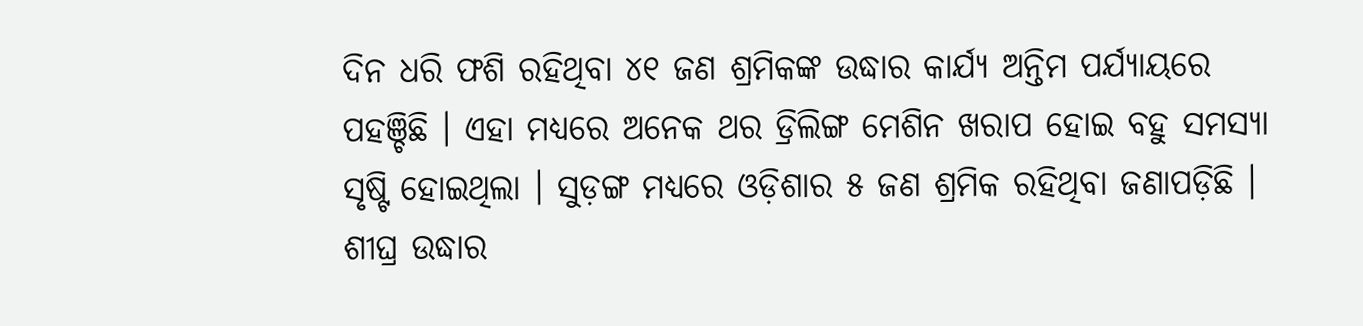ଦିନ ଧରି ଫଶି ରହିଥିବା ୪୧ ଜଣ ଶ୍ରମିକଙ୍କ ଉଦ୍ଧାର କାର୍ଯ୍ୟ ଅନ୍ତିମ ପର୍ଯ୍ୟାୟରେ ପହଞ୍ଚିଛି । ଏହା ମଧ୍ୟରେ ଅନେକ ଥର ଡ୍ରିଲିଙ୍ଗ ମେଶିନ ଖରାପ ହୋଇ ବହୁ ସମସ୍ୟା ସୃଷ୍ଟି ହୋଇଥିଲା । ସୁଡ଼ଙ୍ଗ ମଧ୍ୟରେ ଓଡ଼ିଶାର ୫ ଜଣ ଶ୍ରମିକ ରହିଥିବା ଜଣାପଡ଼ିଛି । ଶୀଘ୍ର ଉଦ୍ଧାର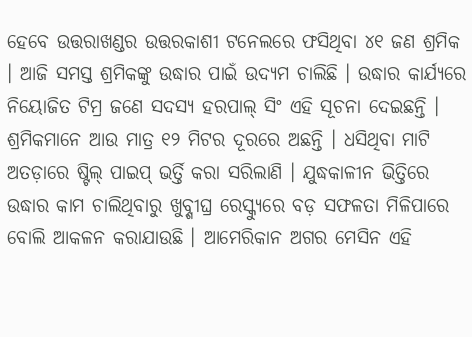ହେବେ ଉତ୍ତରାଖଣ୍ଡର ଉତ୍ତରକାଶୀ ଟନେଲରେ ଫସିଥିବା ୪୧ ଜଣ ଶ୍ରମିକ । ଆଜି ସମସ୍ତ ଶ୍ରମିକଙ୍କୁ ଉଦ୍ଧାର ପାଇଁ ଉଦ୍ୟମ ଚାଲିଛି । ଉଦ୍ଧାର କାର୍ଯ୍ୟରେ ନିୟୋଜିତ ଟିମ୍ର ଜଣେ ସଦସ୍ୟ ହରପାଲ୍ ସିଂ ଏହି ସୂଚନା ଦେଇଛନ୍ତି । ଶ୍ରମିକମାନେ ଆଉ ମାତ୍ର ୧୨ ମିଟର ଦୂରରେ ଅଛନ୍ତି । ଧସିଥିବା ମାଟି ଅତଡ଼ାରେ ଷ୍ଟିଲ୍ ପାଇପ୍ ଭର୍ତ୍ତି କରା ସରିଲାଣି । ଯୁଦ୍ଧକାଳୀନ ଭିତ୍ତିରେ ଉଦ୍ଧାର କାମ ଚାଲିଥିବାରୁ ଖୁବ୍ଶୀଘ୍ର ରେସ୍କ୍ୟୁରେ ବଡ଼ ସଫଳତା ମିଳିପାରେ ବୋଲି ଆକଳନ କରାଯାଉଛି । ଆମେରିକାନ ଅଗର ମେସିନ ଏହି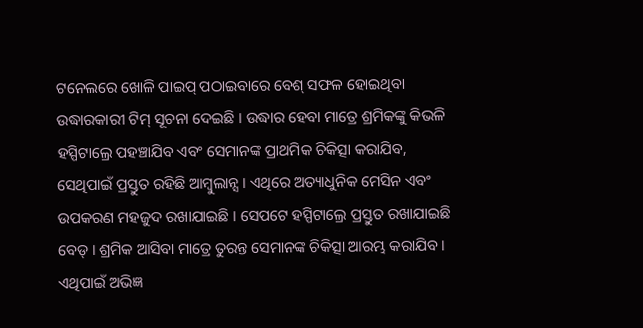ଟନେଲରେ ଖୋଳି ପାଇପ୍ ପଠାଇବାରେ ବେଶ୍ ସଫଳ ହୋଇଥିବା ଉଦ୍ଧାରକାରୀ ଟିମ୍ ସୂଚନା ଦେଇଛି । ଉଦ୍ଧାର ହେବା ମାତ୍ରେ ଶ୍ରମିକଙ୍କୁ କିଭଳି ହସ୍ପିଟାଲ୍ରେ ପହଞ୍ଚାଯିବ ଏବଂ ସେମାନଙ୍କ ପ୍ରାଥମିକ ଚିକିତ୍ସା କରାଯିବ, ସେଥିପାଇଁ ପ୍ରସ୍ତୁତ ରହିଛି ଆମ୍ବୁଲାନ୍ସ । ଏଥିରେ ଅତ୍ୟାଧୁନିକ ମେସିନ ଏବଂ ଉପକରଣ ମହଜୁଦ ରଖାଯାଇଛି । ସେପଟେ ହସ୍ପିଟାଲ୍ରେ ପ୍ରସ୍ତୁତ ରଖାଯାଇଛି ବେଡ୍ । ଶ୍ରମିକ ଆସିବା ମାତ୍ରେ ତୁରନ୍ତ ସେମାନଙ୍କ ଚିକିତ୍ସା ଆରମ୍ଭ କରାଯିବ । ଏଥିପାଇଁ ଅଭିଜ୍ଞ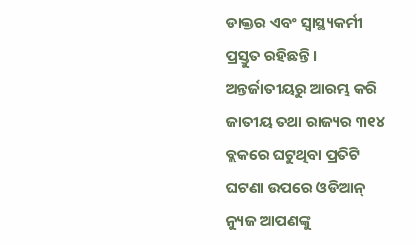ଡାକ୍ତର ଏବଂ ସ୍ୱାସ୍ଥ୍ୟକର୍ମୀ ପ୍ରସ୍ତୁତ ରହିଛନ୍ତି ।
ଅନ୍ତର୍ଜାତୀୟରୁ ଆରମ୍ଭ କରି ଜାତୀୟ ତଥା ରାଜ୍ୟର ୩୧୪ ବ୍ଲକରେ ଘଟୁଥିବା ପ୍ରତିଟି ଘଟଣା ଉପରେ ଓଡିଆନ୍ ନ୍ୟୁଜ ଆପଣଙ୍କୁ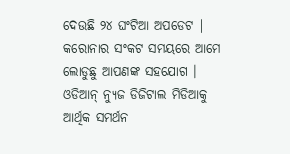ଦେଉଛି ୨୪ ଘଂଟିଆ ଅପଡେଟ | କରୋନାର ସଂକଟ ସମୟରେ ଆମେ ଲୋଡୁଛୁ ଆପଣଙ୍କ ସହଯୋଗ । ଓଡିଆନ୍ ନ୍ୟୁଜ ଡିଜିଟାଲ ମିଡିଆକୁ ଆର୍ଥିକ ସମର୍ଥନ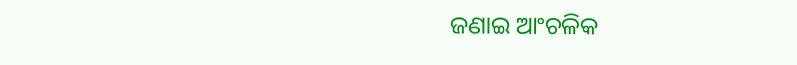ଜଣାଇ ଆଂଚଳିକ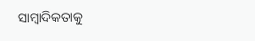ସାମ୍ବାଦିକତାକୁ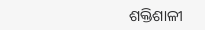ଶକ୍ତିଶାଳୀ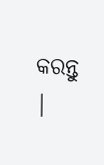କରନ୍ତୁ |